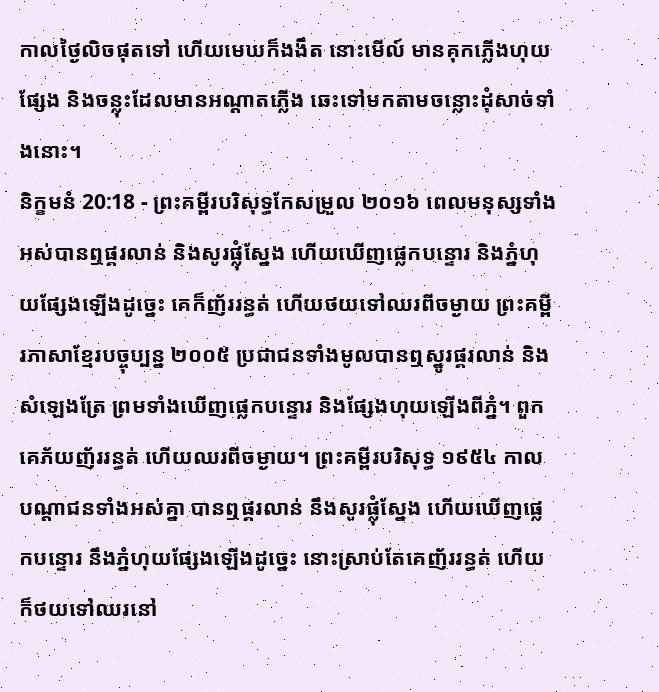កាលថ្ងៃលិចផុតទៅ ហើយមេឃក៏ងងឹត នោះមើល៍ មានគុកភ្លើងហុយផ្សែង និងចន្លុះដែលមានអណ្ដាតភ្លើង ឆេះទៅមកតាមចន្លោះដុំសាច់ទាំងនោះ។
និក្ខមនំ 20:18 - ព្រះគម្ពីរបរិសុទ្ធកែសម្រួល ២០១៦ ពេលមនុស្សទាំងអស់បានឮផ្គរលាន់ និងសូរផ្លុំស្នែង ហើយឃើញផ្លេកបន្ទោរ និងភ្នំហុយផ្សែងឡើងដូច្នេះ គេក៏ញ័ររន្ធត់ ហើយថយទៅឈរពីចម្ងាយ ព្រះគម្ពីរភាសាខ្មែរបច្ចុប្បន្ន ២០០៥ ប្រជាជនទាំងមូលបានឮស្នូរផ្គរលាន់ និងសំឡេងត្រែ ព្រមទាំងឃើញផ្លេកបន្ទោរ និងផ្សែងហុយឡើងពីភ្នំ។ ពួកគេភ័យញ័ររន្ធត់ ហើយឈរពីចម្ងាយ។ ព្រះគម្ពីរបរិសុទ្ធ ១៩៥៤ កាលបណ្តាជនទាំងអស់គ្នា បានឮផ្គរលាន់ នឹងសូរផ្លុំស្នែង ហើយឃើញផ្លេកបន្ទោរ នឹងភ្នំហុយផ្សែងឡើងដូច្នេះ នោះស្រាប់តែគេញ័ររន្ធត់ ហើយក៏ថយទៅឈរនៅ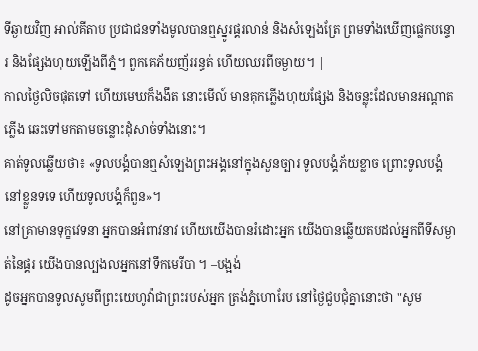ទីឆ្ងាយវិញ អាល់គីតាប ប្រជាជនទាំងមូលបានឮស្នូរផ្គរលាន់ និងសំឡេងត្រែ ព្រមទាំងឃើញផ្លេកបន្ទោរ និងផ្សែងហុយឡើងពីភ្នំ។ ពួកគេភ័យញ័ររន្ធត់ ហើយឈរពីចម្ងាយ។ |
កាលថ្ងៃលិចផុតទៅ ហើយមេឃក៏ងងឹត នោះមើល៍ មានគុកភ្លើងហុយផ្សែង និងចន្លុះដែលមានអណ្ដាតភ្លើង ឆេះទៅមកតាមចន្លោះដុំសាច់ទាំងនោះ។
គាត់ទូលឆ្លើយថា៖ «ទូលបង្គំបានឮសំឡេងព្រះអង្គនៅក្នុងសួនច្បារ ទូលបង្គំភ័យខ្លាច ព្រោះទូលបង្គំនៅខ្លួនទទេ ហើយទូលបង្គំក៏ពួន»។
នៅគ្រាមានទុក្ខវេទនា អ្នកបានអំពាវនាវ ហើយយើងបានរំដោះអ្នក យើងបានឆ្លើយតបដល់អ្នកពីទីសម្ងាត់នៃផ្គរ យើងបានល្បងលអ្នកនៅទឹកមេរីបា ។ –បង្អង់
ដូចអ្នកបានទូលសូមពីព្រះយេហូវ៉ាជាព្រះរបស់អ្នក ត្រង់ភ្នំហោរែប នៅថ្ងៃជួបជុំគ្នានោះថា "សូម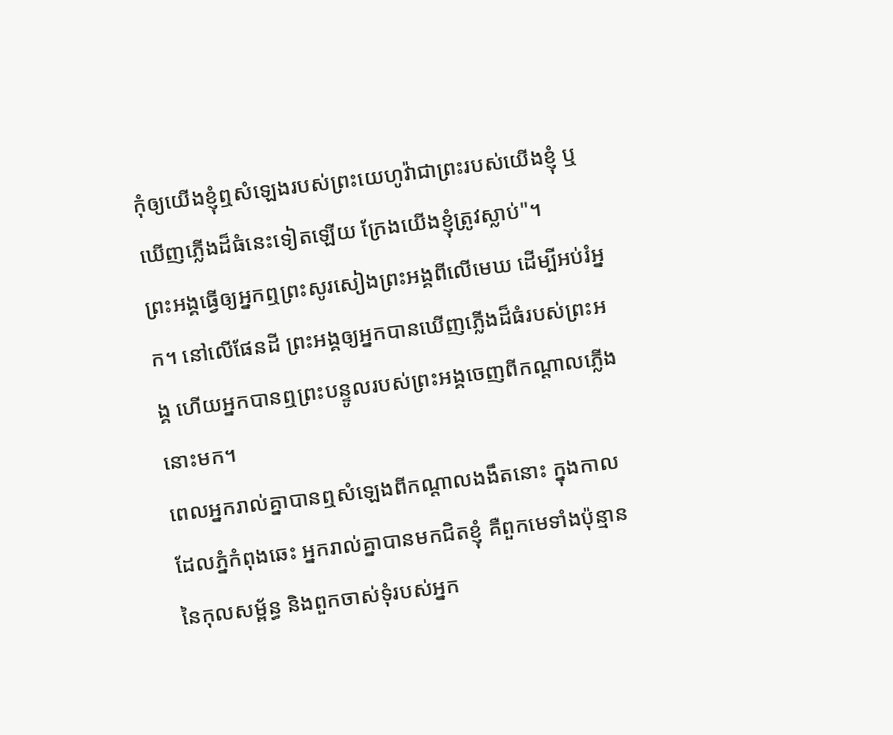កុំឲ្យយើងខ្ញុំឮសំឡេងរបស់ព្រះយេហូវ៉ាជាព្រះរបស់យើងខ្ញុំ ឬឃើញភ្លើងដ៏ធំនេះទៀតឡើយ ក្រែងយើងខ្ញុំត្រូវស្លាប់"។
ព្រះអង្គធ្វើឲ្យអ្នកឮព្រះសូរសៀងព្រះអង្គពីលើមេឃ ដើម្បីអប់រំអ្នក។ នៅលើផែនដី ព្រះអង្គឲ្យអ្នកបានឃើញភ្លើងដ៏ធំរបស់ព្រះអង្គ ហើយអ្នកបានឮព្រះបន្ទូលរបស់ព្រះអង្គចេញពីកណ្ដាលភ្លើងនោះមក។
ពេលអ្នករាល់គ្នាបានឮសំឡេងពីកណ្ដាលងងឹតនោះ ក្នុងកាលដែលភ្នំកំពុងឆេះ អ្នករាល់គ្នាបានមកជិតខ្ញុំ គឺពួកមេទាំងប៉ុន្មាននៃកុលសម្ព័ន្ធ និងពួកចាស់ទុំរបស់អ្នក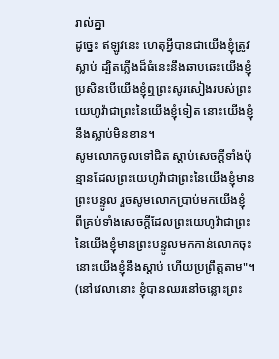រាល់គ្នា
ដូច្នេះ ឥឡូវនេះ ហេតុអ្វីបានជាយើងខ្ញុំត្រូវស្លាប់ ដ្បិតភ្លើងដ៏ធំនេះនឹងឆាបឆេះយើងខ្ញុំ ប្រសិនបើយើងខ្ញុំឮព្រះសូរសៀងរបស់ព្រះយេហូវ៉ាជាព្រះនៃយើងខ្ញុំទៀត នោះយើងខ្ញុំនឹងស្លាប់មិនខាន។
សូមលោកចូលទៅជិត ស្តាប់សេចក្ដីទាំងប៉ុន្មានដែលព្រះយេហូវ៉ាជាព្រះនៃយើងខ្ញុំមានព្រះបន្ទូល រួចសូមលោកប្រាប់មកយើងខ្ញុំ ពីគ្រប់ទាំងសេចក្ដីដែលព្រះយេហូវ៉ាជាព្រះនៃយើងខ្ញុំមានព្រះបន្ទូលមកកាន់លោកចុះ នោះយើងខ្ញុំនឹងស្តាប់ ហើយប្រព្រឹត្តតាម"។
(នៅវេលានោះ ខ្ញុំបានឈរនៅចន្លោះព្រះ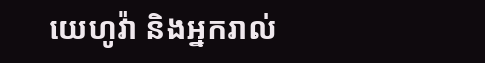យេហូវ៉ា និងអ្នករាល់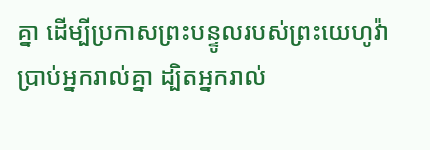គ្នា ដើម្បីប្រកាសព្រះបន្ទូលរបស់ព្រះយេហូវ៉ាប្រាប់អ្នករាល់គ្នា ដ្បិតអ្នករាល់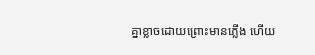គ្នាខ្លាចដោយព្រោះមានភ្លើង ហើយ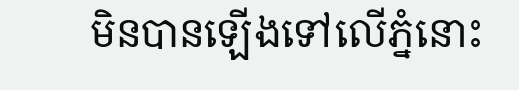មិនបានឡើងទៅលើភ្នំនោះ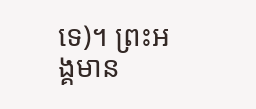ទេ)។ ព្រះអង្គមាន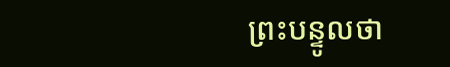ព្រះបន្ទូលថា